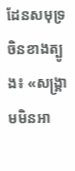ដែនសមុទ្រចិនខាងត្បូង៖ «សង្គ្រាមមិនអា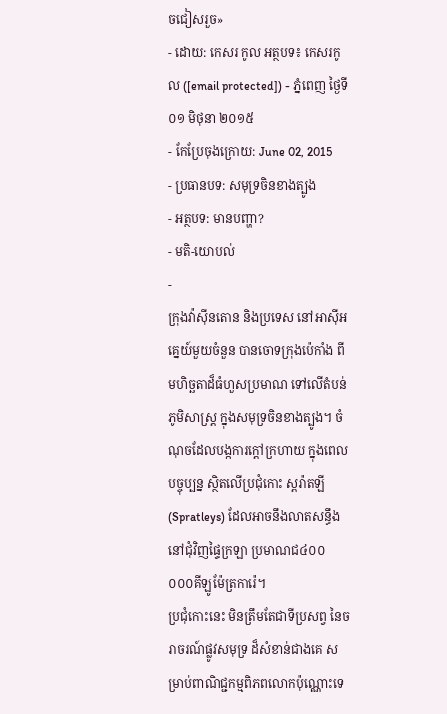ចជៀសរួច»
- ដោយ: កេសរ កូល អត្ថបទ៖ កេសរកូល ([email protected]) - ភ្នំពេញ ថ្ងៃទី០១ មិថុនា ២០១៥
- កែប្រែចុងក្រោយ: June 02, 2015
- ប្រធានបទ: សមុទ្រចិនខាងត្បូង
- អត្ថបទ: មានបញ្ហា?
- មតិ-យោបល់
-
ក្រុងវ៉ាស៊ីនតោន និងប្រទេស នៅអាស៊ីអគ្នេយ៍មួយចំនួន បានចោទក្រុងប៉េកាំង ពីមហិច្ឆតាដ៏ធំហួសប្រមាណ ទៅលើតំបន់ភូមិសាស្ត្រ ក្នុងសមុទ្រចិនខាងត្បូង។ ចំណុចដែលបង្កការក្ដៅក្រហាយ ក្នុងពេលបច្ចុប្បន្ន ស្ថិតលើប្រជុំកោះ ស្ពរ៉ាតឡី (Spratleys) ដែលអាចនឹងលាតសន្ធឹង នៅជុំវិញផ្ទៃក្រឡា ប្រមាណជ៤០០ ០០០គីឡូម៉ែត្រការ៉េ។
ប្រជុំកោះនេះ មិនត្រឹមតែជាទីប្រសព្វ នៃចរាចរណ៍ផ្លូវសមុទ្រ ដ៏សំខាន់ជាងគេ សម្រាប់ពាណិជ្ជកម្មពិភពលោកប៉ុណ្ណោះទេ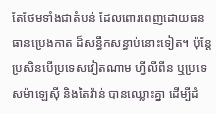តែថែមទាំងជាតំបន់ ដែលពោរពេញដោយធនធានប្រេងកាត ដ៏សន្ធឹកសន្ធាប់នោះទៀត។ ប៉ុន្តែប្រសិនបើប្រទេសវៀតណាម ហ្វីលីពីន ឬប្រទេសម៉ាឡេស៊ី និងតៃវ៉ាន់ បានឈ្លោះគ្នា ដើម្បីដំ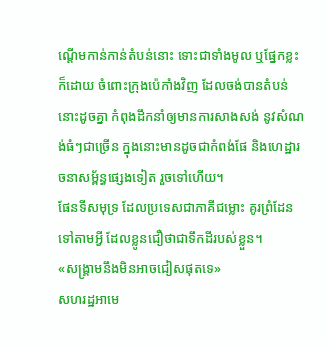ណ្ដើមកាន់កាន់តំបន់នោះ ទោះជាទាំងមូល ឬផ្នែកខ្លះក៏ដោយ ចំពោះក្រុងប៉េកាំងវិញ ដែលចង់បានតំបន់នោះដូចគ្នា កំពុងដឹកនាំឲ្យមានការសាងសង់ នូវសំណង់ធំៗជាច្រើន ក្នុងនោះមានដូចជាកំពង់ផែ និងហេដ្ឋារចនាសម្ព័ន្ធផ្សេងទៀត រួចទៅហើយ។
ផែនទីសមុទ្រ ដែលប្រទេសជាភាគីជម្លោះ គូរព្រំដែនទៅតាមអ្វី ដែលខ្លូនជឿថាជាទឹកដីរបស់ខ្លួន។
«សង្គ្រាមនឹងមិនអាចជៀសផុតទេ»
សហរដ្ឋអាមេ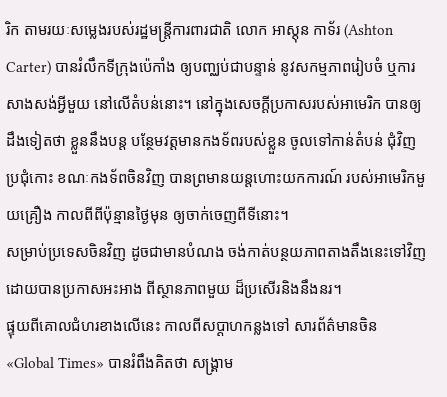រិក តាមរយៈសម្លេងរបស់រដ្ឋមន្ត្រីការពារជាតិ លោក អាស្ដុន កាទ័រ (Ashton Carter) បានរំលឹកទីក្រុងប៉េកាំង ឲ្យបញ្ឈប់ជាបន្ទាន់ នូវសកម្មភាពរៀបចំ ឬការសាងសង់អ្វីមួយ នៅលើតំបន់នោះ។ នៅក្នុងសេចក្ដីប្រកាសរបស់អាមេរិក បានឲ្យដឹងទៀតថា ខ្លួននឹងបន្ត បន្ថែមវត្តមានកងទ័ពរបស់ខ្លួន ចូលទៅកាន់តំបន់ ជុំវិញប្រជុំកោះ ខណៈកងទ័ពចិនវិញ បានព្រមានយន្ដហោះយកការណ៍ របស់អាមេរិកមួយគ្រឿង កាលពីពីប៉ុន្មានថ្ងៃមុន ឲ្យចាក់ចេញពីទីនោះ។
សម្រាប់ប្រទេសចិនវិញ ដូចជាមានបំណង ចង់កាត់បន្ថយភាពតាងតឹងនេះទៅវិញ ដោយបានប្រកាសអះអាង ពីស្ថានភាពមួយ ដ៏ប្រសើរនិងនឹងនរ។
ផ្ទុយពីគោលជំហរខាងលើនេះ កាលពីសប្ដាហកន្លងទៅ សារព័ត៌មានចិន «Global Times» បានរំពឹងគិតថា សង្គ្រាម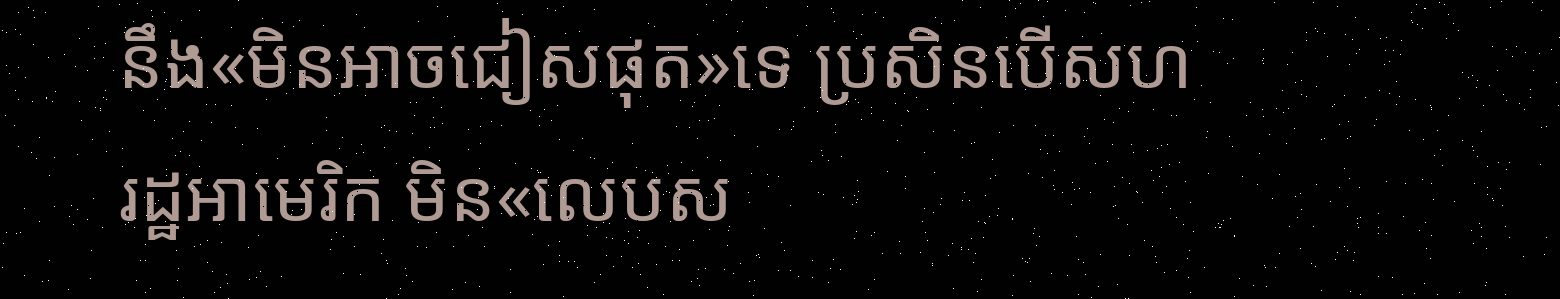នឹង«មិនអាចជៀសផុត»ទេ ប្រសិនបើសហរដ្ឋអាមេរិក មិន«លេបស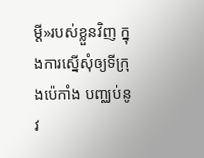ម្ដី»របស់ខ្លួនវិញ ក្នុងការស្នើសុំឲ្យទីក្រុងប៉េកាំង បញ្ឈប់នូវ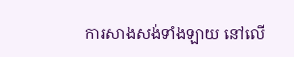ការសាងសង់ទាំងឡាយ នៅលើ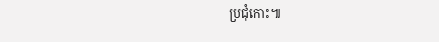ប្រជុំកោះ៕